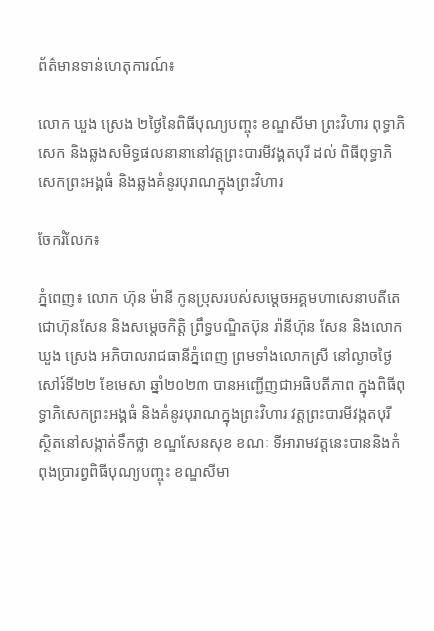ព័ត៌មានទាន់ហេតុការណ៍៖

លោក ឃួង ស្រេង ២ថ្ងៃនៃពិធីបុណ្យបញ្ចុះ ខណ្ឌសីមា ព្រះវិហារ ពុទ្ធាភិសេក និងឆ្លងសមិទ្ធផលនានានៅវត្តព្រះបារមីវង្គតបុរី ដល់ ពិធីពុទ្ធាភិសេកព្រះអង្គធំ និងឆ្លងគំនូរបុរាណក្នុងព្រះវិហារ

ចែករំលែក៖

ភ្នំពេញ៖ លោក ហ៊ុន ម៉ានី កូនប្រុសរបស់សម្ដេចអគ្គមហាសេនាបតីតេជោហ៊ុនសែន និងសម្តេចកិត្តិ ព្រឹទ្ធបណ្ឌិតប៊ុន រ៉ានីហ៊ុន សែន និងលោក ឃួង ស្រេង អភិបាលរាជធានីភ្នំពេញ ព្រមទាំងលោកស្រី នៅល្ងាចថ្ងៃសៅរ៍ទី២២ ខែមេសា ឆ្នាំ២០២៣ បានអញ្ជើញជាអធិបតីភាព ក្នុងពិធីពុទ្ធាភិសេកព្រះអង្គធំ និងគំនូរបុរាណក្នុងព្រះវិហារ វត្តព្រះបារមីវង្កតបុរី ស្ថិតនៅសង្កាត់ទឹកថ្លា ខណ្ឌសែនសុខ ខណៈ ទីអារាមវត្តនេះបាននិងកំពុងប្រារព្វពិធីបុណ្យបញ្ចុះ ខណ្ឌសីមា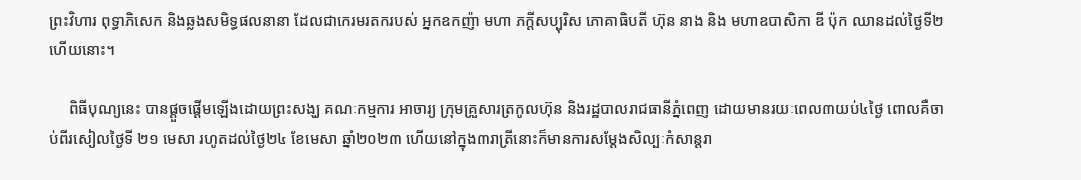ព្រះវិហារ ពុទ្ធាភិសេក និងឆ្លងសមិទ្ធផលនានា ដែលជាកេរមរតករបស់ អ្នកឧកញ៉ា មហា ភក្តីសប្បុរិស ភោគាធិបតី ហ៊ុន នាង និង មហាឧបាសិកា ឌី ប៉ុក ឈានដល់ថ្ងៃទី២ហើយនោះ។

     ពិធីបុណ្យនេះ បានផ្តួចផ្តើមឡើងដោយព្រះសង្ឃ គណៈកម្មការ អាចារ្យ ក្រុមគ្រួសារត្រកូលហ៊ុន និងរដ្ឋបាលរាជធានីភ្នំពេញ ដោយមានរយៈពេល៣យប់៤ថ្ងៃ ពោលគឺចាប់ពីរសៀលថ្ងៃទី ២១ មេសា រហូតដល់ថ្ងៃ២៤ ខែមេសា ឆ្នាំ២០២៣ ហើយនៅក្នុង៣រាត្រីនោះក៏មានការសម្តែងសិល្បៈកំសាន្តរា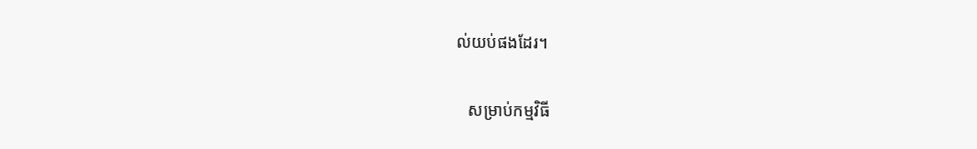ល់យប់ផងដែរ។

   សម្រាប់កម្មវិធី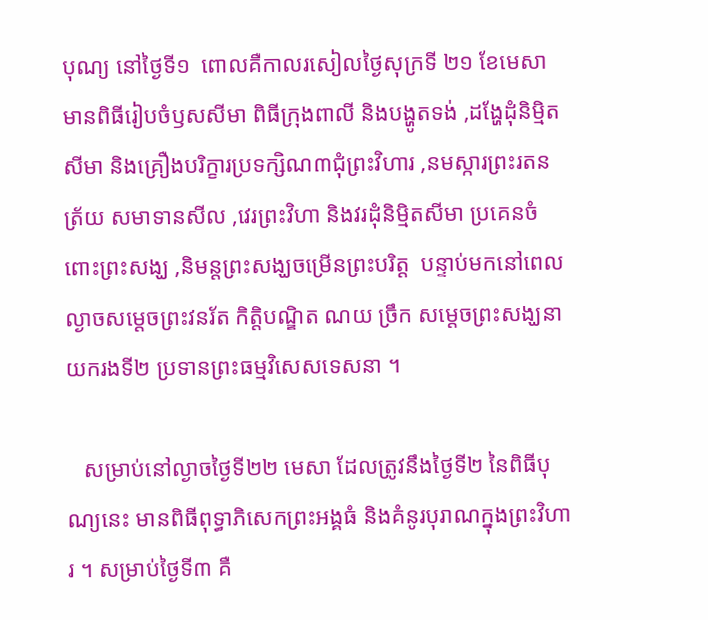បុណ្យ នៅថ្ងៃទី១  ពោលគឺកាលរសៀលថ្ងៃសុក្រទី ២១ ខែមេសា មានពិធីរៀបចំឫសសីមា ពិធីក្រុងពាលី និងបង្ហូតទង់ ,ដង្ហែដុំនិម្មិតសីមា និងគ្រឿងបរិក្ខារប្រទក្សិណ៣ជុំព្រះវិហារ ,នមស្ការព្រះរតនត្រ័យ សមាទានសីល ,វេរព្រះវិហា និងវរដុំនិម្មិតសីមា ប្រគេនចំពោះព្រះសង្ឃ ,និមន្តព្រះសង្ឃចម្រើនព្រះបរិត្ត  បន្ទាប់មកនៅពេលល្ងាចសម្តេចព្រះវនរ័ត កិត្តិបណ្ឌិត ណយ ច្រឹក សម្តេចព្រះសង្ឃនាយករងទី២ ប្រទានព្រះធម្មវិសេសទេសនា ។

   សម្រាប់នៅល្ងាចថ្ងៃទី២២ មេសា ដែលត្រូវនឹងថ្ងៃទី២ នៃពិធីបុណ្យនេះ មានពិធីពុទ្ធាភិសេកព្រះអង្គធំ និងគំនូរបុរាណក្នុងព្រះវិហារ ។ សម្រាប់ថ្ងៃទី៣ គឺ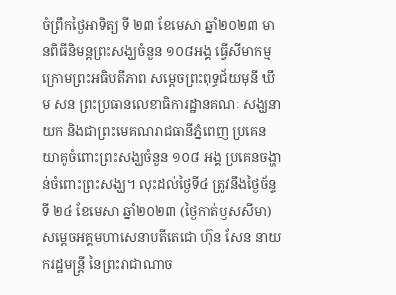ចំព្រឹកថ្ងៃអាទិត្យ ទី ២៣ ខែមេសា ឆ្នាំ២០២៣ មានពិធីនិមន្តព្រះសង្ឃចំនួន ១០៨អង្គ ធ្វើសីមាកម្ម ក្រោមព្រះអធិបតីភាព សម្តេចព្រះពុទ្ធជ័យមុនី ឃឹម សន ព្រះប្រធានលេខាធិការដ្ឋានគណៈ សង្ឃនាយក និងជាព្រះមេគណរាជធានីភ្នំពេញ ប្រគេនយាគូចំពោះព្រះសង្ឃចំនួន ១០៨ អង្គ ប្រគេនចង្ហាន់ចំពោះព្រះសង្ឃ។ លុះដល់ថ្ងៃទី៤ ត្រូវនឹងថ្ងៃច័ន្ទទី ២៤ ខែមេសា ឆ្នាំ២០២៣ (ថ្ងៃកាត់ឫសសីមា) សម្តេចអគ្គមហាសេនាបតីតេជោ ហ៊ុន សែន នាយករដ្ឋមន្ត្រី នៃព្រះរាជាណាច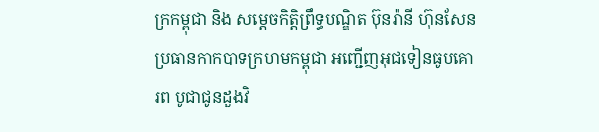ក្រកម្ពុជា និង សម្ដេចកិត្តិព្រឹទ្ធបណ្ឌិត ប៊ុនរ៉ានី ហ៊ុនសែន ប្រធានកាកបាទក្រហមកម្ពុជា អញ្ជើញអុជទៀនធូបគោរព បូជាជូនដួងវិ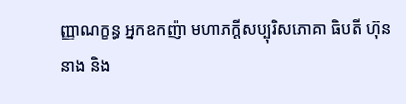ញ្ញាណក្ខន្ធ អ្នកឧកញ៉ា មហាភក្តីសប្បុរិសភោគា ធិបតី ហ៊ុន នាង និង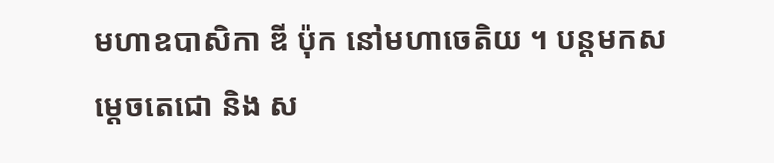មហាឧបាសិកា ឌី ប៉ុក នៅមហាចេតិយ ។ បន្តមកសម្ដេចតេជោ និង ស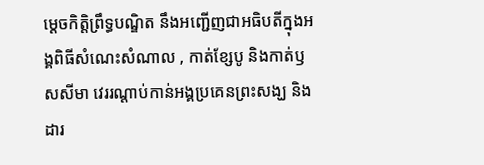ម្ដេចកិត្តិព្រឹទ្ធបណ្ឌិត នឹងអញ្ជើញជាអធិបតីក្នុងអង្គពិធីសំណេះសំណាល , កាត់ខ្សែបូ និងកាត់ឫសសីមា វេររណ្តាប់កាន់អង្គប្រគេនព្រះសង្ឃ និងដារ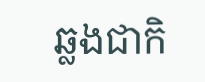ឆ្លងជាកិ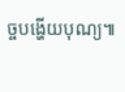ច្ចបង្ហើយបុណ្យ៕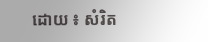ដោយ ៖ សំរិត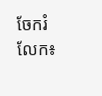ចែករំលែក៖